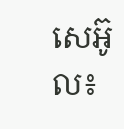សេអ៊ូល៖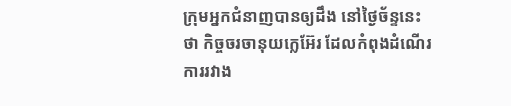ក្រុមអ្នកជំនាញបានឲ្យដឹង នៅថ្ងៃច័ន្ទនេះថា កិច្ចចរចានុយក្លេអ៊ែរ ដែលកំពុងដំណើរការរវាង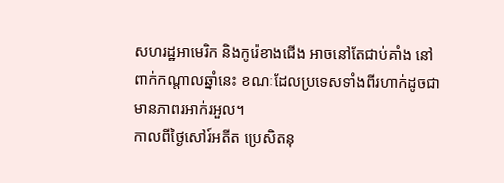សហរដ្ឋអាមេរិក និងកូរ៉េខាងជើង អាចនៅតែជាប់គាំង នៅពាក់កណ្តាលឆ្នាំនេះ ខណៈដែលប្រទេសទាំងពីរហាក់ដូចជា មានភាពរអាក់រអួល។
កាលពីថ្ងៃសៅរ៍អតីត ប្រេសិតនុ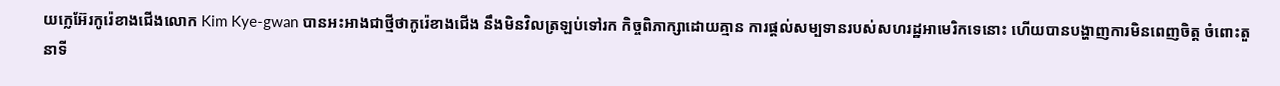យក្លេអ៊ែរកូរ៉េខាងជើងលោក Kim Kye-gwan បានអះអាងជាថ្មីថាកូរ៉េខាងជើង នឹងមិនវិលត្រឡប់ទៅរក កិច្ចពិភាក្សាដោយគ្មាន ការផ្តល់សម្បទានរបស់សហរដ្ឋអាមេរិកទេនោះ ហើយបានបង្ហាញការមិនពេញចិត្ត ចំពោះតួនាទី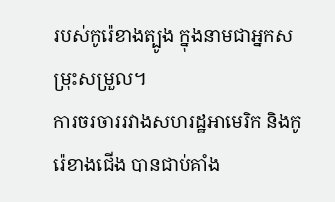របស់កូរ៉េខាងត្បូង ក្នុងនាមជាអ្នកសម្រុះសម្រួល។
ការចរចាររវាងសហរដ្ឋអាមេរិក និងកូរ៉េខាងជើង បានជាប់គាំង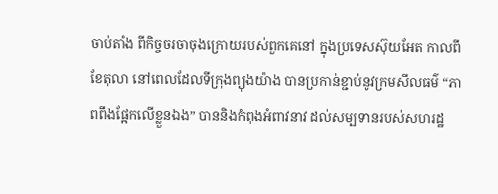ចាប់តាំង ពីកិច្ចចរចាចុងក្រោយរបស់ពួកគេនៅ ក្នុងប្រទេសស៊ុយអែត កាលពីខែតុលា នៅពេលដែលទីក្រុងព្យុងយ៉ាង បានប្រកាន់ខ្ជាប់នូវក្រមសីលធម៌ “ភាពពឹងផ្អែកលើខ្លួនឯង” បាននិងកំពុងអំពាវនាវ ដល់សម្បទានរបស់សហរដ្ឋ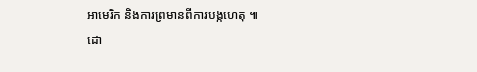អាមេរិក និងការព្រមានពីការបង្កហេតុ ៕
ដោ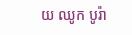យ ឈូក បូរ៉ា